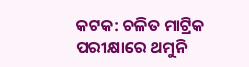କଟକ: ଚଳିତ ମାଟ୍ରିକ ପରୀକ୍ଷାରେ ଥମୁନି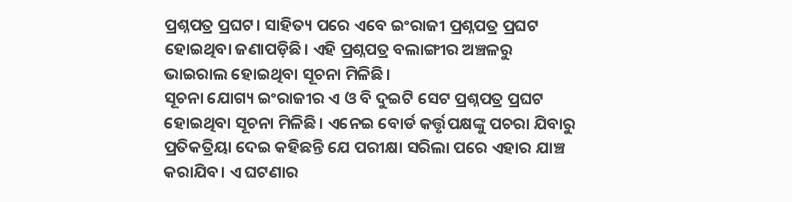ପ୍ରଶ୍ନପତ୍ର ପ୍ରଘଟ। ସାହିତ୍ୟ ପରେ ଏବେ ଇଂରାଜୀ ପ୍ରଶ୍ନପତ୍ର ପ୍ରଘଟ ହୋଇଥିବା ଜଣାପଡ଼ିଛି। ଏହି ପ୍ରଶ୍ନପତ୍ର ବଲାଙ୍ଗୀର ଅଞ୍ଚଳରୁ ଭାଇରାଲ ହୋଇଥିବା ସୂଚନା ମିଳିଛି।
ସୂଚନା ଯୋଗ୍ୟ ଇଂରାଜୀର ଏ ଓ ବି ଦୁଇଟି ସେଟ ପ୍ରଶ୍ନପତ୍ର ପ୍ରଘଟ ହୋଇଥିବା ସୂଚନା ମିଳିଛି। ଏନେଇ ବୋର୍ଡ କର୍ତ୍ତୃପକ୍ଷଙ୍କୁ ପଚରା ଯିବାରୁ ପ୍ରତିକତ୍ରିୟା ଦେଇ କହିଛନ୍ତି ଯେ ପରୀକ୍ଷା ସରିଲା ପରେ ଏହାର ଯାଞ୍ଚ କରାଯିବ। ଏ ଘଟଣାର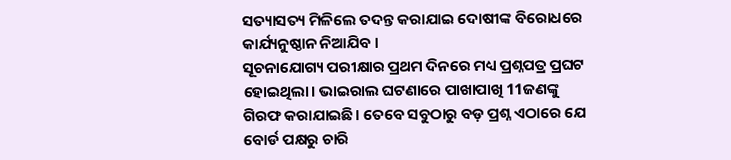ସତ୍ୟାସତ୍ୟ ମିଳିଲେ ତଦନ୍ତ କରାଯାଇ ଦୋଷୀଙ୍କ ବିରୋଧରେ କାର୍ଯ୍ୟନୁଷ୍ଠାନ ନିଆଯିବ ।
ସୂଚନାଯୋଗ୍ୟ ପରୀକ୍ଷାର ପ୍ରଥମ ଦିନରେ ମଧ୍ୟ ପ୍ରଶ୍ନପତ୍ର ପ୍ରଘଟ ହୋଇଥିଲା। ଭାଇରାଲ ଘଟଣାରେ ପାଖାପାଖି 11ଜଣଙ୍କୁ ଗିରଫ କରାଯାଇଛି। ତେବେ ସବୁଠାରୁ ବଡ଼ ପ୍ରଶ୍ନ ଏଠାରେ ଯେ ବୋର୍ଡ ପକ୍ଷରୁ ଚାରି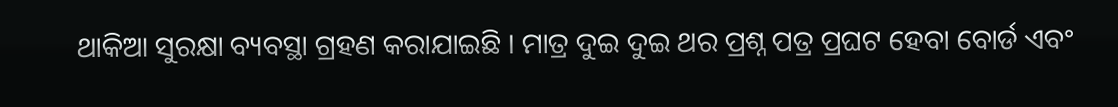ଥାକିଆ ସୁରକ୍ଷା ବ୍ୟବସ୍ଥା ଗ୍ରହଣ କରାଯାଇଛି । ମାତ୍ର ଦୁଇ ଦୁଇ ଥର ପ୍ରଶ୍ନ ପତ୍ର ପ୍ରଘଟ ହେବା ବୋର୍ଡ ଏବଂ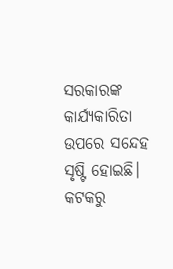ସରକାରଙ୍କ କାର୍ଯ୍ୟକାରିତା ଉପରେ ସନ୍ଦେହ ସୃଷ୍ଟି ହୋଇଛି।
କଟକରୁ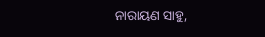ନାରାୟଣ ସାହୁ,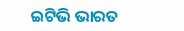ଇଟିଭି ଭାରତ